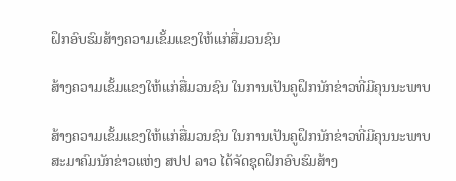ຝຶກອົບຮົມສ້າງຄວາມເຂັ້ມແຂງໃຫ້ແກ່ສື່ມວນຊົນ

ສ້າງຄວາມເຂັ້ມແຂງໃຫ້ແກ່ສື່ມວນຊົນ ໃນການເປັນຄູຝຶກນັກຂ່າວທີ່ມີຄຸນນະພາບ

ສ້າງຄວາມເຂັ້ມແຂງໃຫ້ແກ່ສື່ມວນຊົນ ໃນການເປັນຄູຝຶກນັກຂ່າວທີ່ມີຄຸນນະພາບ
ສະມາຄົມນັກຂ່າວແຫ່ງ ສປປ ລາວ ໄດ້ຈັດຊຸດຝຶກອົບຮົມສ້າງ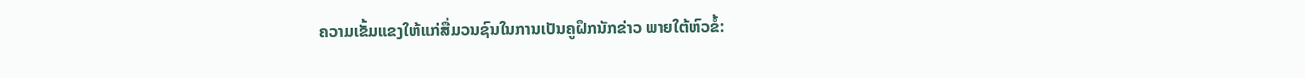ຄວາມເຂັ້ມແຂງໃຫ້ແກ່ສື່ມວນຊົນໃນການເປັນຄູຝຶກນັກຂ່າວ ພາຍໃຕ້ຫົວຂໍ້: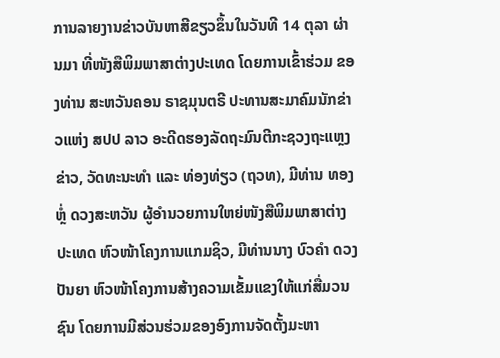ການລາຍງານຂ່າວບັນຫາສີຂຽວຂຶ້ນໃນວັນທີ 14 ຕຸລາ ຜ່ານມາ ທີ່ໜັງສືພິມພາສາຕ່າງປະເທດ ໂດຍການເຂົ້າຮ່ວມ ຂອງທ່ານ ສະຫວັນຄອນ ຣາຊມຸນຕຣີ ປະທານສະມາຄົມນັກຂ່າວແຫ່ງ ສປປ ລາວ ອະດີດຮອງລັດຖະມົນຕີກະຊວງຖະແຫຼງຂ່າວ, ວັດທະນະທຳ ແລະ ທ່ອງທ່ຽວ (ຖວທ), ມີທ່ານ ທອງຫຼໍ່ ດວງສະຫວັນ ຜູ້ອຳນວຍການໃຫຍ່ໜັງສືພິມພາສາຕ່າງປະເທດ ຫົວໜ້າໂຄງການແກມຊິວ, ມີທ່ານນາງ ບົວຄຳ ດວງປັນຍາ ຫົວໜ້າໂຄງການສ້າງຄວາມເຂັ້ມແຂງໃຫ້ແກ່ສື່ມວນຊົນ ໂດຍການມີສ່ວນຮ່ວມຂອງອົງການຈັດຕັ້ງມະຫາ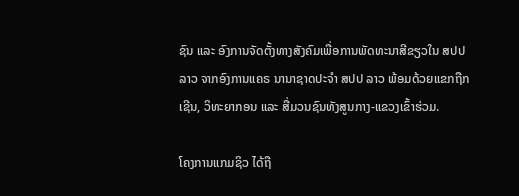ຊົນ ແລະ ອົງການຈັດຕັ້ງທາງສັງຄົມເພື່ອການພັດທະນາສີຂຽວໃນ ສປປ ລາວ ຈາກອົງການແຄຣ ນານາຊາດປະຈຳ ສປປ ລາວ ພ້ອມດ້ວຍແຂກຖືກເຊີນ, ວິທະຍາກອນ ແລະ ສື່ມວນຊົນທັງສູນກາງ-ແຂວງເຂົ້າຮ່ວມ.

ໂຄງການແກມຊິວ ໄດ້ຖື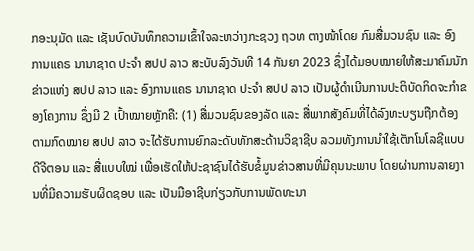ກອະນຸມັດ ແລະ ເຊັນບົດບັນທຶກຄວາມເຂົ້າໃຈລະຫວ່າງກະຊວງ ຖວທ ຕາງໜ້າໂດຍ ກົມສື່ມວນຊົນ ແລະ ອົງການແຄຣ ນານາຊາດ ປະຈຳ ສປປ ລາວ ສະບັບລົງວັນທີ 14 ກັນຍາ 2023 ຊຶ່ງໄດ້ມອບໝາຍໃຫ້ສະມາຄົມນັກຂ່າວແຫ່ງ ສປປ ລາວ ແລະ ອົງການແຄຣ ນານາຊາດ ປະຈຳ ສປປ ລາວ ເປັນຜູ້ດຳເນີນການປະຕິບັດກິດຈະກຳຂອງໂຄງການ ຊຶ່ງມີ 2 ເປົ້າໝາຍຫຼັກຄື: (1) ສື່ມວນຊົນຂອງລັດ ແລະ ສື່ພາກສັງຄົມທີ່ໄດ້ລົງທະບຽນຖືກຕ້ອງຕາມກົດໝາຍ ສປປ ລາວ ຈະໄດ້ຮັບການຍົກລະດັບທັກສະດ້ານວິຊາຊີບ ລວມທັງການນຳໃຊ້ເຕັກໂນໂລຊີແບບດີຈີຕອນ ແລະ ສື່ແບບໃໝ່ ເພື່ອເຮັດໃຫ້ປະຊາຊົນໄດ້ຮັບຂໍ້ມູນຂ່າວສານທີ່ມີຄຸນນະພາບ ໂດຍຜ່ານການລາຍງານທີ່ມີຄວາມຮັບຜິດຊອບ ແລະ ເປັນມືອາຊີບກ່ຽວກັບການພັດທະນາ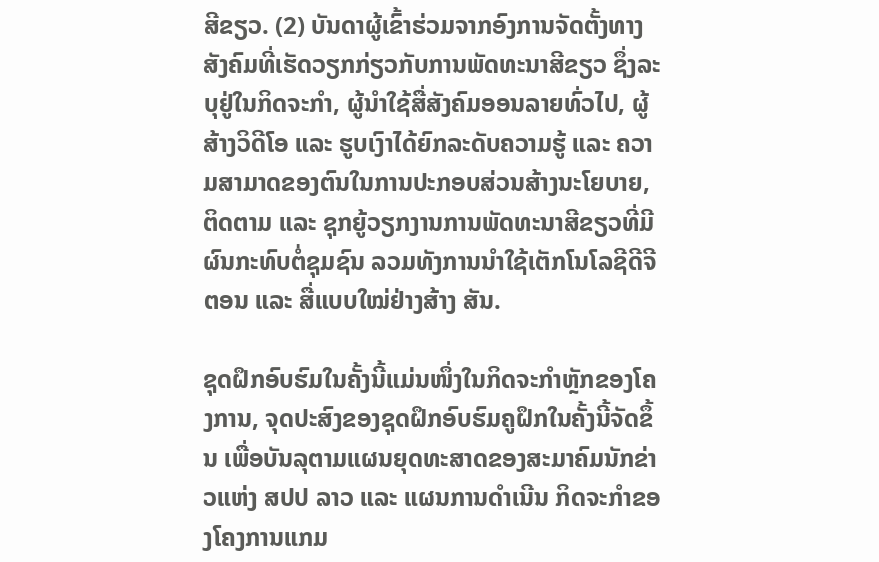ສີຂຽວ. (2) ບັນດາຜູ້ເຂົ້າຮ່ວມຈາກອົງການຈັດຕັ້ງທາງສັງຄົມທີ່ເຮັດວຽກກ່ຽວກັບການພັດທະນາສີຂຽວ ຊຶ່ງລະບຸຢູ່ໃນກິດຈະກຳ, ຜູ້ນໍາໃຊ້ສື່ສັງຄົມອອນລາຍທົ່ວໄປ, ຜູ້ສ້າງວິດີໂອ ແລະ ຮູບເງົາໄດ້ຍົກລະດັບຄວາມຮູ້ ແລະ ຄວາມສາມາດຂອງຕົນໃນການປະກອບສ່ວນສ້າງນະໂຍບາຍ, ຕິດຕາມ ແລະ ຊຸກຍູ້ວຽກງານການພັດທະນາສີຂຽວທີ່ມີຜົນກະທົບຕໍ່ຊຸມຊົນ ລວມທັງການນຳໃຊ້ເຕັກໂນໂລຊີດີຈີຕອນ ແລະ ສື່ແບບໃໝ່ຢ່າງສ້າງ ສັນ.

ຊຸດຝຶກອົບຮົມໃນຄັ້ງນີ້ແມ່ນໜຶ່ງໃນກິດຈະກຳຫຼັກຂອງໂຄງການ, ຈຸດປະສົງຂອງຊຸດຝຶກອົບຮົມຄູຝຶກໃນຄັ້ງນີ້ຈັດຂຶ້ນ ເພື່ອບັນລຸຕາມແຜນຍຸດທະສາດຂອງສະມາຄົມນັກຂ່າວແຫ່ງ ສປປ ລາວ ແລະ ແຜນການດຳເນີນ ກິດຈະກຳຂອງໂຄງການແກມ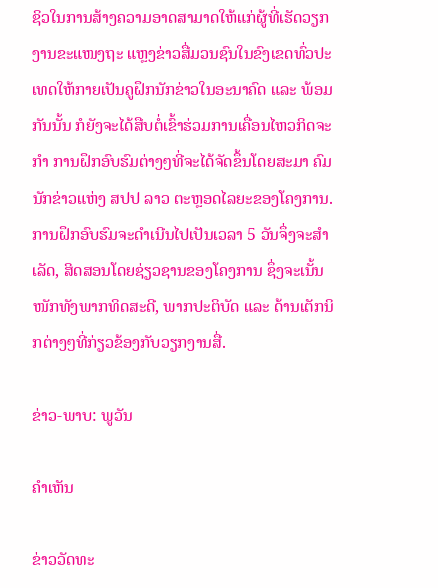ຊິວໃນການສ້າງຄວາມອາດສາມາດໃຫ້ແກ່ຜູ້ທີ່ເຮັດວຽກງານຂະແໜງຖະ ແຫຼງຂ່າວສື່ມວນຊົນໃນຂົງເຂດທົ່ວປະເທດໃຫ້ກາຍເປັນຄູຝຶກນັກຂ່າວໃນອະນາຄົດ ແລະ ພ້ອມກັນນັ້ນ ກໍຍັງຈະໄດ້ສືບຕໍ່ເຂົ້າຮ່ວມການເຄື່ອນໄຫວກິດຈະກຳ ການຝຶກອົບຮົມຕ່າງໆທີ່ຈະໄດ້ຈັດຂຶ້ນໂດຍສະມາ ຄົມນັກຂ່າວແຫ່ງ ສປປ ລາວ ຕະຫຼອດໄລຍະຂອງໂຄງການ. ການຝຶກອົບຮົມຈະດໍາເນີນໄປເປັນເວລາ 5 ວັນຈຶ່ງຈະສຳເລັດ, ສິດສອນໂດຍຊ່ຽວຊານຂອງໂຄງການ ຊຶ່ງຈະເນັ້ນໜັກທັງພາກທິດສະດີ, ພາກປະຕິບັດ ແລະ ດ້ານເຕັກນິກຕ່າງໆທີ່ກ່ຽວຂ້ອງກັບວຽກງານສື່.

ຂ່າວ-ພາບ: ພູວັນ

ຄໍາເຫັນ

ຂ່າວວັດທະ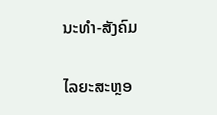ນະທຳ-ສັງຄົມ

ໄລຍະສະຫຼອ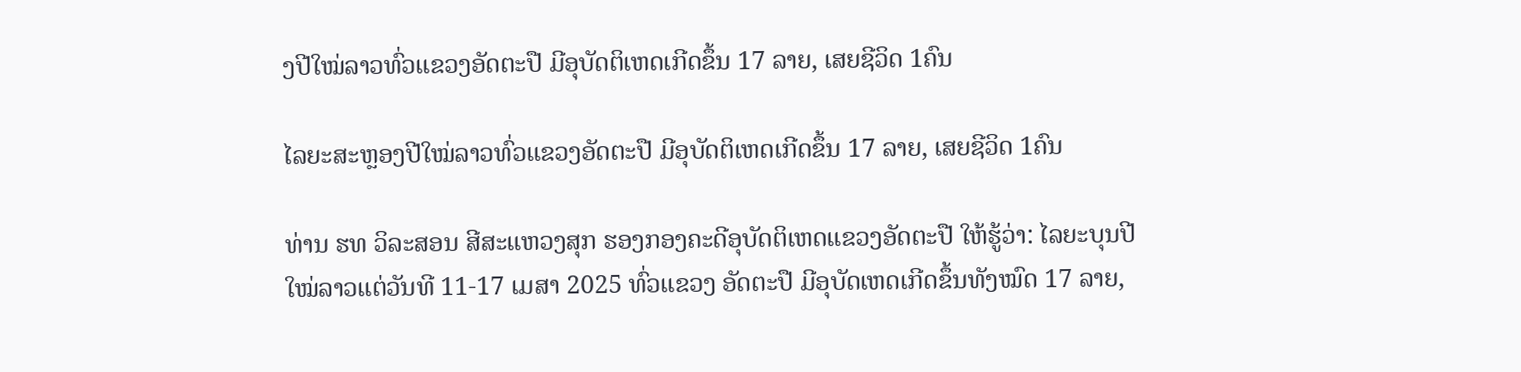ງປີໃໝ່ລາວທົ່ວແຂວງອັດຕະປື ມີອຸບັດຕິເຫດເກີດຂຶ້ນ 17 ລາຍ, ເສຍຊີວິດ 1ຄົນ

ໄລຍະສະຫຼອງປີໃໝ່ລາວທົ່ວແຂວງອັດຕະປື ມີອຸບັດຕິເຫດເກີດຂຶ້ນ 17 ລາຍ, ເສຍຊີວິດ 1ຄົນ

ທ່ານ ຮທ ວິລະສອນ ສີສະແຫວງສຸກ ຮອງກອງຄະດີອຸບັດຕິເຫດແຂວງອັດຕະປື ໃຫ້ຮູ້ວ່າ: ໄລຍະບຸນປີໃໝ່ລາວແຕ່ວັນທີ 11-17 ເມສາ 2025 ທົ່ວແຂວງ ອັດຕະປື ມີອຸບັດເຫດເກີດຂຶ້ນທັງໝົດ 17 ລາຍ,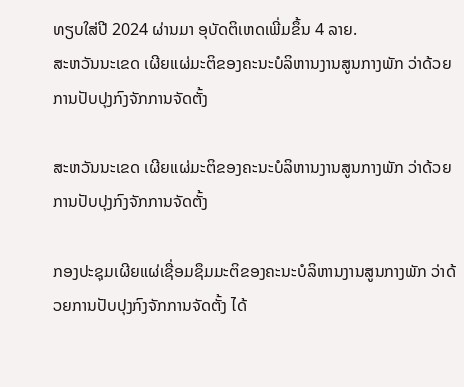ທຽບໃສ່ປີ 2024 ຜ່ານມາ ອຸບັດຕິເຫດເພີ່ມຂຶ້ນ 4 ລາຍ.
ສະຫວັນນະເຂດ ເຜີຍແຜ່ມະຕິຂອງຄະນະບໍລິຫານງານສູນກາງພັກ ວ່າດ້ວຍການປັບປຸງກົງຈັກການຈັດຕັ້ງ

ສະຫວັນນະເຂດ ເຜີຍແຜ່ມະຕິຂອງຄະນະບໍລິຫານງານສູນກາງພັກ ວ່າດ້ວຍການປັບປຸງກົງຈັກການຈັດຕັ້ງ

ກອງປະຊຸມເຜີຍແຜ່ເຊື່ອມຊຶມມະຕິຂອງຄະນະບໍລິຫານງານສູນກາງພັກ ວ່າດ້ວຍການປັບປຸງກົງຈັກການຈັດຕັ້ງ ໄດ້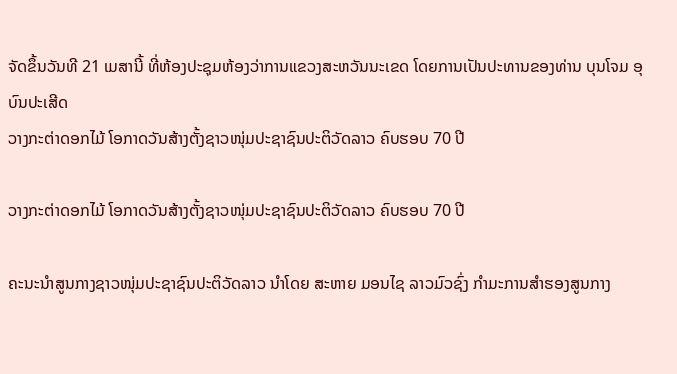ຈັດຂຶ້ນວັນທີ 21 ເມສານີ້ ທີ່ຫ້ອງປະຊຸມຫ້ອງວ່າການແຂວງສະຫວັນນະເຂດ ໂດຍການເປັນປະທານຂອງທ່ານ ບຸນໂຈມ ອຸບົນປະເສີດ
ວາງກະຕ່າດອກໄມ້ ໂອກາດວັນສ້າງຕັ້ງຊາວໜຸ່ມປະຊາຊົນປະຕິວັດລາວ ຄົບຮອບ 70 ປີ

ວາງກະຕ່າດອກໄມ້ ໂອກາດວັນສ້າງຕັ້ງຊາວໜຸ່ມປະຊາຊົນປະຕິວັດລາວ ຄົບຮອບ 70 ປີ

ຄະນະນຳສູນກາງຊາວໜຸ່ມປະຊາຊົນປະຕິວັດລາວ ນຳໂດຍ ສະຫາຍ ມອນໄຊ ລາວມົວຊົ່ງ ກຳມະການສໍາຮອງສູນກາງ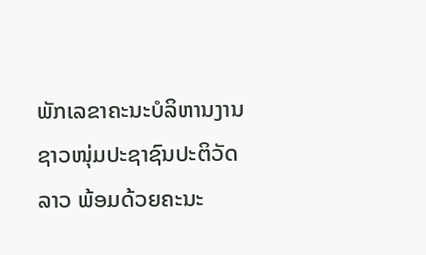ພັກເລຂາຄະນະບໍລິຫານງານຊາວໜຸ່ມປະຊາຊົນປະຕິວັດລາວ ພ້ອມດ້ວຍຄະນະ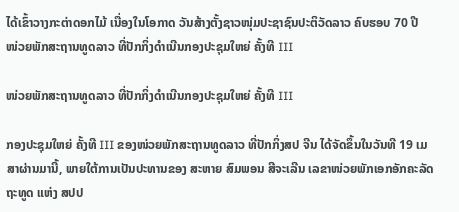ໄດ້ເຂົ້າວາງກະຕ່າດອກໄມ້ ເນື່ອງໃນໂອກາດ ວັນສ້າງຕັ້ງຊາວໜຸ່ມປະຊາຊົນປະຕິວັດລາວ ຄົບຮອບ 70 ປີ
ໜ່ວຍພັກສະຖານທູດລາວ ທີ່ປັກກິ່ງດຳເນີນກອງປະຊຸມໃຫຍ່ ຄັ້ງທີ III

ໜ່ວຍພັກສະຖານທູດລາວ ທີ່ປັກກິ່ງດຳເນີນກອງປະຊຸມໃຫຍ່ ຄັ້ງທີ III

ກອງປະຊຸມໃຫຍ່ ຄັ້ງທີ III ຂອງໜ່ວຍພັກສະຖານທູດລາວ ທີ່ປັກກິ່ງສປ ຈີນ ໄດ້ຈັດຂຶ້ນໃນວັນທີ 19 ເມສາຜ່ານມານີ້, ພາຍໃຕ້ການເປັນປະທານຂອງ ສະຫາຍ ສົມພອນ ສີຈະເລີນ ເລຂາໜ່ວຍພັກເອກອັກຄະລັດຖະທູດ ແຫ່ງ ສປປ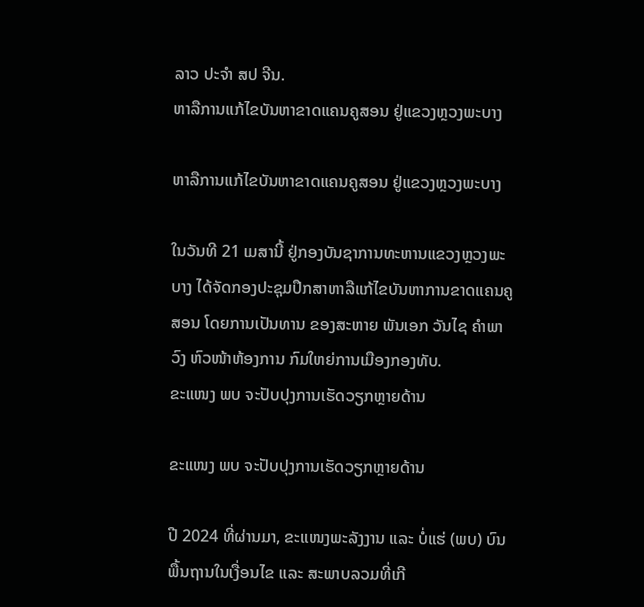ລາວ ປະຈຳ ສປ ຈີນ.
ຫາລືການແກ້ໄຂບັນຫາຂາດແຄນຄູສອນ ຢູ່ແຂວງຫຼວງພະບາງ

ຫາລືການແກ້ໄຂບັນຫາຂາດແຄນຄູສອນ ຢູ່ແຂວງຫຼວງພະບາງ

ໃນວັນທີ 21 ເມສານີ້ ຢູ່ກອງບັນຊາການທະຫານແຂວງຫຼວງພະບາງ ໄດ້ຈັດກອງປະຊຸມປຶກສາຫາລືແກ້ໄຂບັນຫາການຂາດແຄນຄູສອນ ໂດຍການເປັນທານ ຂອງສະຫາຍ ພັນເອກ ວັນໄຊ ຄຳພາວົງ ຫົວໜ້າຫ້ອງການ ກົມໃຫຍ່ການເມືອງກອງທັບ.
ຂະແໜງ ພບ ຈະປັບປຸງການເຮັດວຽກຫຼາຍດ້ານ

ຂະແໜງ ພບ ຈະປັບປຸງການເຮັດວຽກຫຼາຍດ້ານ

ປີ 2024 ທີ່ຜ່ານມາ, ຂະແໜງພະລັງງານ ແລະ ບໍ່ແຮ່ (ພບ) ບົນພື້ນຖານໃນເງື່ອນໄຂ ແລະ ສະພາບລວມທີ່ເກີ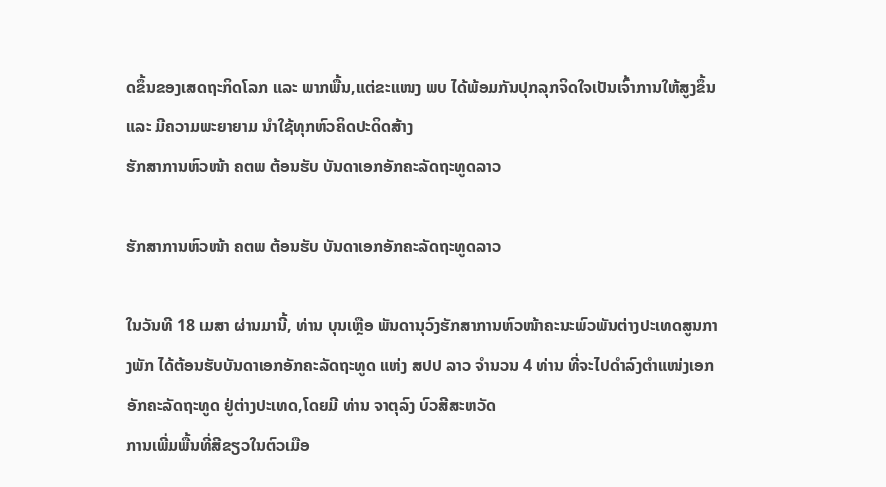ດຂຶ້ນຂອງເສດຖະກິດໂລກ ແລະ ພາກພື້ນ,ແຕ່ຂະແໜງ ພບ ໄດ້ພ້ອມກັນປຸກລຸກຈິດໃຈເປັນເຈົ້າການໃຫ້ສູງຂຶ້ນ ແລະ ມີຄວາມພະຍາຍາມ ນໍາໃຊ້ທຸກຫົວຄິດປະດິດສ້າງ
ຮັກສາການຫົວໜ້າ ຄຕພ ຕ້ອນຮັບ ບັນດາເອກອັກຄະລັດຖະທູດລາວ

ຮັກສາການຫົວໜ້າ ຄຕພ ຕ້ອນຮັບ ບັນດາເອກອັກຄະລັດຖະທູດລາວ

ໃນວັນທີ 18 ເມສາ ຜ່ານມານີ້, ທ່ານ ບຸນເຫຼືອ ພັນດານຸວົງຮັກສາການຫົວໜ້າຄະນະພົວພັນຕ່າງປະເທດສູນກາງພັກ ໄດ້ຕ້ອນຮັບບັນດາເອກອັກຄະລັດຖະທູດ ແຫ່ງ ສປປ ລາວ ຈໍານວນ 4 ທ່ານ ທີ່ຈະໄປດໍາລົງຕໍາແໜ່ງເອກອັກຄະລັດຖະທູດ ຢູ່ຕ່າງປະເທດ,ໂດຍມີ ທ່ານ ຈາຕຸລົງ ບົວສີສະຫວັດ
ການເພີ່ມພື້ນທີ່ສີຂຽວໃນຕົວເມືອ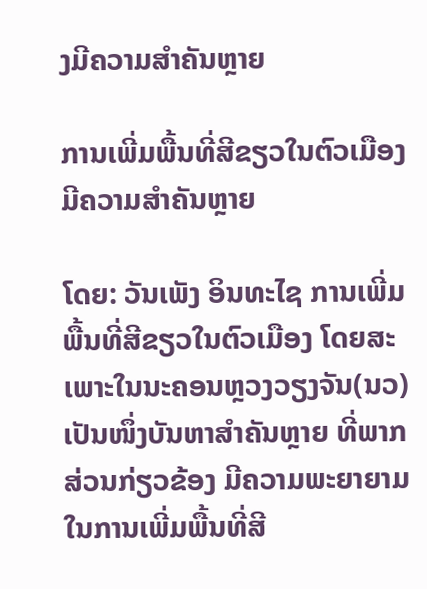ງມີຄວາມສໍາຄັນຫຼາຍ

ການເພີ່ມພື້ນທີ່ສີຂຽວໃນຕົວເມືອງມີຄວາມສໍາຄັນຫຼາຍ

ໂດຍ: ວັນເພັງ ອິນທະໄຊ ການເພີ່ມພື້ນທີ່ສີຂຽວໃນຕົວເມືອງ ໂດຍສະເພາະໃນນະຄອນຫຼວງວຽງຈັນ(ນວ) ເປັນໜຶ່ງບັນຫາສໍາຄັນຫຼາຍ ທີ່ພາກສ່ວນກ່ຽວຂ້ອງ ມີຄວາມພະຍາຍາມໃນການເພີ່ມພື້ນທີ່ສີ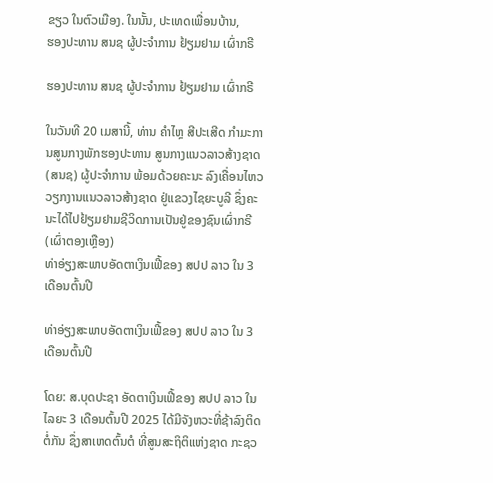ຂຽວ ໃນຕົວເມືອງ. ໃນນັ້ນ, ປະເທດເພື່ອນບ້ານ,
ຮອງປະທານ ສນຊ ຜູ້ປະຈໍາການ ຢ້ຽມຢາມ ເຜົ່າກຣີ

ຮອງປະທານ ສນຊ ຜູ້ປະຈໍາການ ຢ້ຽມຢາມ ເຜົ່າກຣີ

ໃນວັນທີ 20 ເມສານີ້, ທ່ານ ຄໍາໄຫຼ ສີປະເສີດ ກໍາມະການສູນກາງພັກຮອງປະທານ ສູນກາງແນວລາວສ້າງຊາດ (ສນຊ) ຜູ້ປະຈໍາການ ພ້ອມດ້ວຍຄະນະ ລົງເຄື່ອນໄຫວວຽກງານແນວລາວສ້າງຊາດ ຢູ່ແຂວງໄຊຍະບູລີ ຊຶ່ງຄະນະໄດ້ໄປຢ້ຽມຢາມຊີວິດການເປັນຢູ່ຂອງຊົນເຜົ່າກຣີ (ເຜົ່າຕອງເຫຼືອງ)
ທ່າອ່ຽງສະພາບອັດຕາເງິນເຟີ້ຂອງ ສປປ ລາວ ໃນ 3 ເດືອນຕົ້ນປີ

ທ່າອ່ຽງສະພາບອັດຕາເງິນເຟີ້ຂອງ ສປປ ລາວ ໃນ 3 ເດືອນຕົ້ນປີ

ໂດຍ: ສ.ບຸດປະຊາ ອັດຕາເງິນເຟີ້ຂອງ ສປປ ລາວ ໃນໄລຍະ 3 ເດືອນຕົ້ນປີ 2025 ໄດ້ມີຈັງຫວະທີ່ຊ້າລົງຕິດຕໍ່ກັນ ຊຶ່ງສາເຫດຕົ້ນຕໍ ທີ່ສູນສະຖິຕິແຫ່ງຊາດ ກະຊວ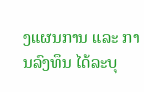ງແຜນການ ແລະ ການລົງທຶນ ໄດ້ລະບຸ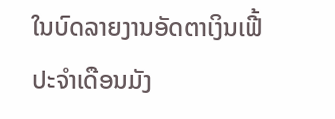ໃນບົດລາຍງານອັດຕາເງິນເຟີ້ ປະຈໍາເດືອນມັງ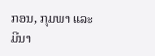ກອນ, ກຸມພາ ແລະ ມີນາ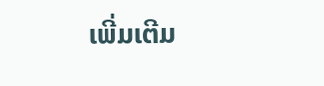ເພີ່ມເຕີມ